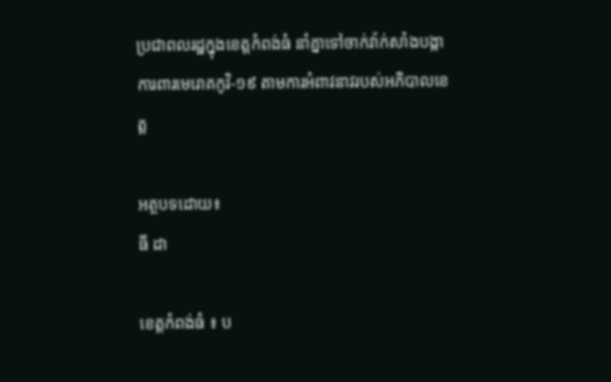ប្រជាពលរដ្ឋក្នុងខេត្តកំពង់ធំ នាំគ្នាទៅចាក់វ៉ាក់សាំងបង្កាការពារមេរោគកូវិ-១៩ តាមការអំពាវនាវរបស់អភិបាលខេត្ត

អត្ថបទដោយ៖
ធី ដា

ខេត្តកំពង់ធំ ៖ ប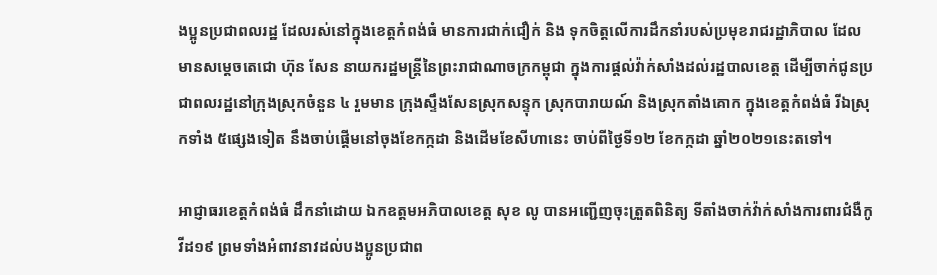ងប្អូនប្រជាពលរដ្ឋ ដែលរស់នៅក្នុងខេត្តកំពង់ធំ មានការជាក់ជឿក់ និង ទុកចិត្តលើការដឹកនាំរបស់ប្រមុខរាជរដ្ឋាភិបាល ដែលមានសម្តេចតេជោ ហ៊ុន សែន នាយករដ្ឋមន្រ្តីនៃព្រះរាជាណាចក្រកម្ពុជា ក្នុងការផ្តល់វ៉ាក់សាំងដល់រដ្ឋបាលខេត្ត ដើម្បីចាក់ជូនប្រជាពលរដ្ឋនៅក្រុងស្រុកចំនួន ៤ រួមមាន ក្រុងស្ទឹងសែនស្រុកសន្ទុក ស្រុកបារាយណ៍ និងស្រុកតាំងគោក ក្នុងខេត្តកំពង់ធំ រីឯស្រុកទាំង ៥ផ្សេងទៀត នឹងចាប់ផ្តើមនៅចុងខែកក្កដា និងដើមខែសីហានេះ ចាប់ពីថ្ងៃទី១២ ខែកក្កដា ឆ្នាំ២០២១នេះតទៅ។

អាជ្ញាធរខេត្តកំពង់ធំ ដឹកនាំដោយ ឯកឧត្តមអភិបាលខេត្ត សុខ លូ បានអញ្ជើញចុះត្រួតពិនិត្យ ទីតាំងចាក់វ៉ាក់សាំងការពារជំងឺកូវីដ១៩ ព្រមទាំងអំពាវនាវដល់បងប្អូនប្រជាព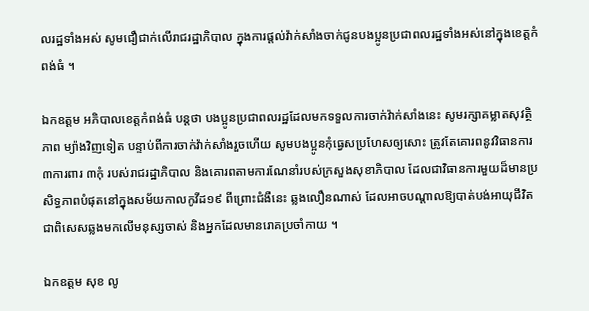លរដ្ឋទាំងអស់ សូមជឿជាក់លើរាជរដ្ឋាភិបាល ក្នុងការផ្ដល់វ៉ាក់សាំងចាក់ជូនបងប្អូនប្រជាពលរដ្ឋទាំងអស់នៅក្នុងខេត្តកំពង់ធំ ។

ឯកឧត្តម អភិបាលខេត្តកំពង់ធំ បន្តថា បងប្អូនប្រជាពលរដ្ឋដែលមកទទួលការចាក់វ៉ាក់សាំងនេះ សូមរក្សាគម្លាតសុវត្ថិភាព ម្យ៉ាងវិញទៀត បន្ទាប់ពីការចាក់វ៉ាក់សាំងរួចហើយ សូមបងប្អូនកុំធ្វេសប្រហែសឲ្យសោះ ត្រូវតែគោរពនូវវិធានការ ៣ការពារ ៣កុំ របស់រាជរដ្ឋាភិបាល និងគោរពតាមការណែនាំរបស់ក្រសួងសុខាភិបាល ដែលជាវិធានការមួយដ៏មានប្រសិទ្ធភាពបំផុតនៅក្នុងសម័យកាលកូវីដ១៩ ពីព្រោះជំងឺនេះ ឆ្លងលឿនណាស់ ដែលអាចបណ្ដាលឱ្យបាត់បង់អាយុជីវិត ជាពិសេសឆ្លងមកលើមនុស្សចាស់ និងអ្នកដែលមានរោគប្រចាំកាយ ។

ឯកឧត្តម សុខ លូ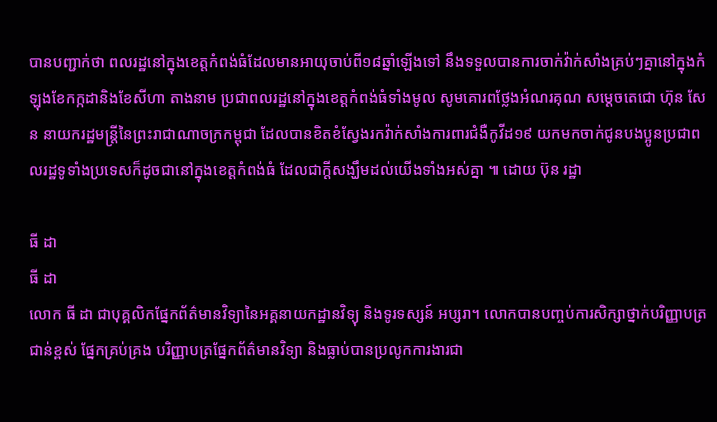បានបញ្ជាក់ថា ពលរដ្ឋនៅក្នុងខេត្តកំពង់ធំដែលមានអាយុចាប់ពី១៨ឆ្នាំឡើងទៅ នឹងទទួលបានការចាក់វ៉ាក់សាំងគ្រប់ៗគ្នានៅក្នុងកំឡុងខែកក្កដានិងខែសីហា តាងនាម ប្រជាពលរដ្ឋនៅក្នុងខេត្តកំពង់ធំទាំងមូល សូមគោរពថ្លែងអំណរគុណ សម្ដេចតេជោ ហ៊ុន សែន នាយករដ្ឋមន្ត្រីនៃព្រះរាជាណាចក្រកម្ពុជា ដែលបានខិតខំស្វែងរកវ៉ាក់សាំងការពារជំងឺកូវីដ១៩ យកមកចាក់ជូនបងប្អូនប្រជាពលរដ្ឋទូទាំងប្រទេសក៏ដូចជានៅក្នុងខេត្តកំពង់ធំ ដែលជាក្តីសង្ឃឹមដល់យើងទាំងអស់គ្នា ៕ ដោយ ប៊ុន រដ្ឋា

ធី ដា
ធី ដា
លោក ធី ដា ជាបុគ្គលិកផ្នែកព័ត៌មានវិទ្យានៃអគ្គនាយកដ្ឋានវិទ្យុ និងទូរទស្សន៍ អប្សរា។ លោកបានបញ្ចប់ការសិក្សាថ្នាក់បរិញ្ញាបត្រជាន់ខ្ពស់ ផ្នែកគ្រប់គ្រង បរិញ្ញាបត្រផ្នែកព័ត៌មានវិទ្យា និងធ្លាប់បានប្រលូកការងារជា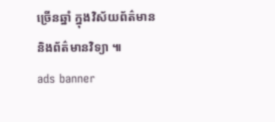ច្រើនឆ្នាំ ក្នុងវិស័យព័ត៌មាន និងព័ត៌មានវិទ្យា ៕
ads banner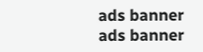ads banner
ads banner